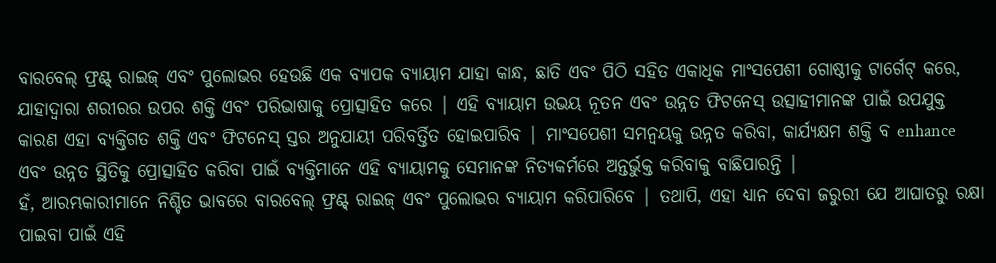ବାରବେଲ୍ ଫ୍ରଣ୍ଟ୍ ରାଇଜ୍ ଏବଂ ପୁଲୋଭର ହେଉଛି ଏକ ବ୍ୟାପକ ବ୍ୟାୟାମ ଯାହା କାନ୍ଧ, ଛାତି ଏବଂ ପିଠି ସହିତ ଏକାଧିକ ମାଂସପେଶୀ ଗୋଷ୍ଠୀକୁ ଟାର୍ଗେଟ୍ କରେ, ଯାହାଦ୍ୱାରା ଶରୀରର ଉପର ଶକ୍ତି ଏବଂ ପରିଭାଷାକୁ ପ୍ରୋତ୍ସାହିତ କରେ | ଏହି ବ୍ୟାୟାମ ଉଭୟ ନୂତନ ଏବଂ ଉନ୍ନତ ଫିଟନେସ୍ ଉତ୍ସାହୀମାନଙ୍କ ପାଇଁ ଉପଯୁକ୍ତ କାରଣ ଏହା ବ୍ୟକ୍ତିଗତ ଶକ୍ତି ଏବଂ ଫିଟନେସ୍ ସ୍ତର ଅନୁଯାୟୀ ପରିବର୍ତ୍ତିତ ହୋଇପାରିବ | ମାଂସପେଶୀ ସମନ୍ୱୟକୁ ଉନ୍ନତ କରିବା, କାର୍ଯ୍ୟକ୍ଷମ ଶକ୍ତି ବ enhance ଏବଂ ଉନ୍ନତ ସ୍ଥିତିକୁ ପ୍ରୋତ୍ସାହିତ କରିବା ପାଇଁ ବ୍ୟକ୍ତିମାନେ ଏହି ବ୍ୟାୟାମକୁ ସେମାନଙ୍କ ନିତ୍ୟକର୍ମରେ ଅନ୍ତର୍ଭୁକ୍ତ କରିବାକୁ ବାଛିପାରନ୍ତି |
ହଁ, ଆରମ୍ଭକାରୀମାନେ ନିଶ୍ଚିତ ଭାବରେ ବାରବେଲ୍ ଫ୍ରଣ୍ଟ୍ ରାଇଜ୍ ଏବଂ ପୁଲୋଭର ବ୍ୟାୟାମ କରିପାରିବେ | ତଥାପି, ଏହା ଧ୍ୟାନ ଦେବା ଜରୁରୀ ଯେ ଆଘାତରୁ ରକ୍ଷା ପାଇବା ପାଇଁ ଏହି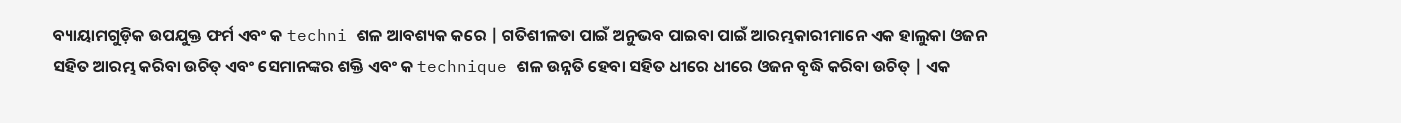ବ୍ୟାୟାମଗୁଡ଼ିକ ଉପଯୁକ୍ତ ଫର୍ମ ଏବଂ କ techni ଶଳ ଆବଶ୍ୟକ କରେ | ଗତିଶୀଳତା ପାଇଁ ଅନୁଭବ ପାଇବା ପାଇଁ ଆରମ୍ଭକାରୀମାନେ ଏକ ହାଲୁକା ଓଜନ ସହିତ ଆରମ୍ଭ କରିବା ଉଚିତ୍ ଏବଂ ସେମାନଙ୍କର ଶକ୍ତି ଏବଂ କ technique ଶଳ ଉନ୍ନତି ହେବା ସହିତ ଧୀରେ ଧୀରେ ଓଜନ ବୃଦ୍ଧି କରିବା ଉଚିତ୍ | ଏକ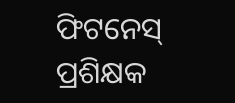ଫିଟନେସ୍ ପ୍ରଶିକ୍ଷକ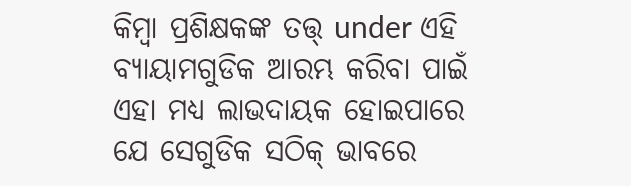କିମ୍ବା ପ୍ରଶିକ୍ଷକଙ୍କ ତତ୍ତ୍ under ଏହି ବ୍ୟାୟାମଗୁଡିକ ଆରମ୍ଭ କରିବା ପାଇଁ ଏହା ମଧ୍ୟ ଲାଭଦାୟକ ହୋଇପାରେ ଯେ ସେଗୁଡିକ ସଠିକ୍ ଭାବରେ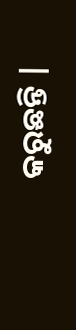କରୁଛନ୍ତି |